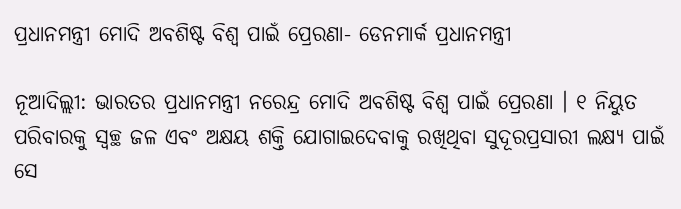ପ୍ରଧାନମନ୍ତ୍ରୀ ମୋଦି ଅବଶିଷ୍ଟ ବିଶ୍ୱ ପାଇଁ ପ୍ରେରଣା- ଡେନମାର୍କ ପ୍ରଧାନମନ୍ତ୍ରୀ

ନୂଆଦିଲ୍ଲୀ: ଭାରତର ପ୍ରଧାନମନ୍ତ୍ରୀ ନରେନ୍ଦ୍ର ମୋଦି ଅବଶିଷ୍ଟ ବିଶ୍ୱ ପାଇଁ ପ୍ରେରଣା । ୧ ନିୟୁତ ପରିବାରକୁ ସ୍ୱଚ୍ଛ ଜଳ ଏବଂ ଅକ୍ଷୟ ଶକ୍ତି ଯୋଗାଇଦେବାକୁ ରଖିଥିବା ସୁଦୂରପ୍ରସାରୀ ଲକ୍ଷ୍ୟ ପାଇଁ ସେ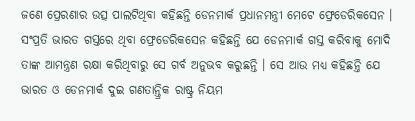ଜଣେ ପ୍ରେରଣାର ଉତ୍ସ ପାଲଟିଥିବା କହିଛନ୍ତି ଡେନମାର୍କ ପ୍ରଧାନମନ୍ତ୍ରୀ ମେଟେ ଫ୍ରେଡେରିକସେନ । ସଂପ୍ରତି ଭାରତ ଗସ୍ତରେ ଥିବା ଫ୍ରେଡେରିକସେନ କହିଛନ୍ତି ଯେ ଡେନମାର୍କ ଗସ୍ତ କରିବାକୁ ମୋଦି ତାଙ୍କ ଆମନ୍ତ୍ରଣ ରକ୍ଷା କରିଥିବାରୁ ସେ ଗର୍ବ ଅନୁଭବ କରୁଛନ୍ତି । ସେ ଆଉ ମଧ୍ୟ କହିଛନ୍ତି ଯେ ଭାରତ ଓ ଡେନମାର୍କ ଦୁଇ ଗଣତାନ୍ତ୍ରିକ ରାଷ୍ଟ୍ର ନିୟମ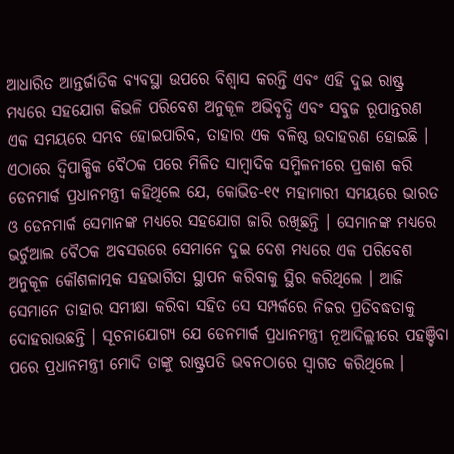ଆଧାରିତ ଆନ୍ତର୍ଜାତିକ ବ୍ୟବସ୍ଥା ଉପରେ ବିଶ୍ୱାସ କରନ୍ତି ଏବଂ ଏହି ଦୁଇ ରାଷ୍ଟ୍ର ମଧ୍ୟରେ ସହଯୋଗ କିଭଳି ପରିବେଶ ଅନୁକୂଳ ଅଭିବୃଦ୍ଧି ଏବଂ ସବୁଜ ରୂପାନ୍ତରଣ ଏକ ସମୟରେ ସମ୍ଭବ ହୋଇପାରିବ, ତାହାର ଏକ ବଳିଷ୍ଠ ଉଦାହରଣ ହୋଇଛି ।
ଏଠାରେ ଦ୍ୱିପାକ୍ଷିକ ବୈଠକ ପରେ ମିଳିତ ସାମ୍ବାଦିକ ସମ୍ମିଳନୀରେ ପ୍ରକାଶ କରି ଡେନମାର୍କ ପ୍ରଧାନମନ୍ତ୍ରୀ କହିଥିଲେ ଯେ, କୋଭିଡ-୧୯ ମହାମାରୀ ସମୟରେ ଭାରତ ଓ ଡେନମାର୍କ ସେମାନଙ୍କ ମଧ୍ୟରେ ସହଯୋଗ ଜାରି ରଖିଛନ୍ତି । ସେମାନଙ୍କ ମଧ୍ୟରେ ଭର୍ଚୁଆଲ ବୈଠକ ଅବସରରେ ସେମାନେ ଦୁଇ ଦେଶ ମଧ୍ୟରେ ଏକ ପରିବେଶ ଅନୁକୂଳ କୌଶଳାତ୍ମକ ସହଭାଗିତା ସ୍ଥାପନ କରିବାକୁ ସ୍ଥିର କରିଥିଲେ । ଆଜି ସେମାନେ ତାହାର ସମୀକ୍ଷା କରିବା ସହିତ ସେ ସମ୍ପର୍କରେ ନିଜର ପ୍ରତିବଦ୍ଧତାକୁ ଦୋହରାଉଛନ୍ତି । ସୂଚନାଯୋଗ୍ୟ ଯେ ଡେନମାର୍କ ପ୍ରଧାନମନ୍ତ୍ରୀ ନୂଆଦିଲ୍ଲୀରେ ପହଞ୍ଚିବା ପରେ ପ୍ରଧାନମନ୍ତ୍ରୀ ମୋଦି ତାଙ୍କୁ ରାଷ୍ଟ୍ରପତି ଭବନଠାରେ ସ୍ୱାଗତ କରିଥିଲେ ।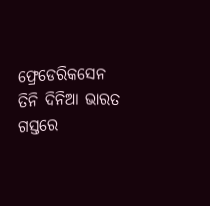ଫ୍ରେଡେରିକସେନ ତିନି ଦିନିଆ ଭାରତ ଗସ୍ତରେ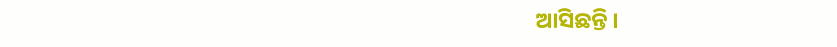ଆସିଛନ୍ତି ।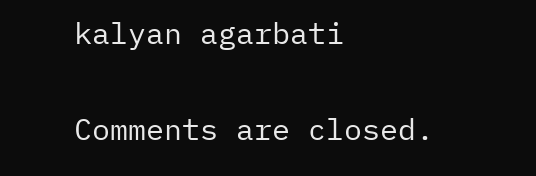kalyan agarbati

Comments are closed.